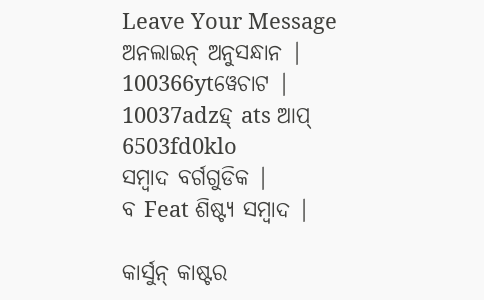Leave Your Message
ଅନଲାଇନ୍ ଅନୁସନ୍ଧାନ |
100366ytୱେଚାଟ |
10037adzହ୍ ats ଆପ୍
6503fd0klo
ସମ୍ବାଦ ବର୍ଗଗୁଡିକ |
ବ Feat ଶିଷ୍ଟ୍ୟ ସମ୍ବାଦ |

କାର୍ସୁନ୍ କାଷ୍ଟର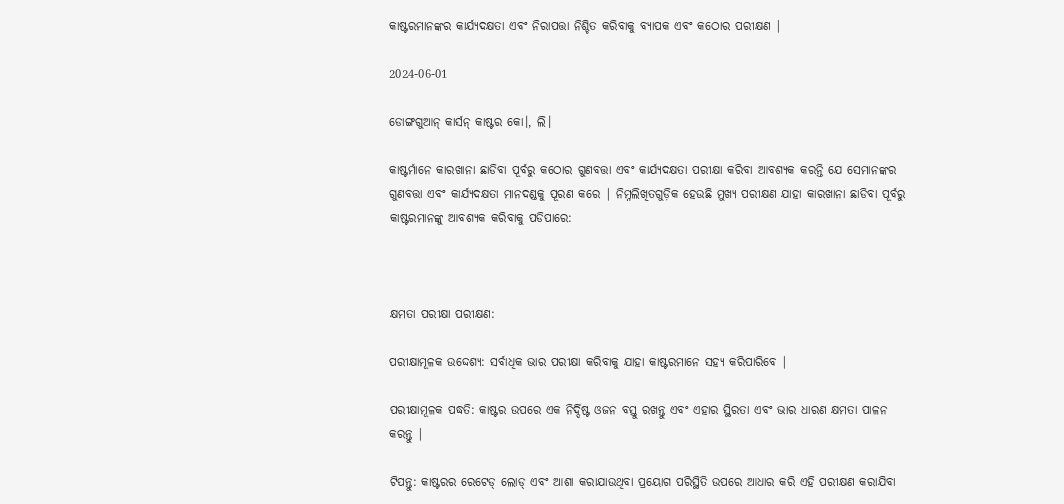କାଷ୍ଟରମାନଙ୍କର କାର୍ଯ୍ୟଦକ୍ଷତା ଏବଂ ନିରାପତ୍ତା ନିଶ୍ଚିତ କରିବାକୁ ବ୍ୟାପକ ଏବଂ କଠୋର ପରୀକ୍ଷଣ |

2024-06-01

ଡୋଙ୍ଗଗୁଆନ୍ କାର୍ସନ୍ କାଷ୍ଟର କୋ।, ଲି।

କାଷ୍ଟର୍ମାନେ କାରଖାନା ଛାଡିବା ପୂର୍ବରୁ କଠୋର ଗୁଣବତ୍ତା ଏବଂ କାର୍ଯ୍ୟଦକ୍ଷତା ପରୀକ୍ଷା କରିବା ଆବଶ୍ୟକ କରନ୍ତି ଯେ ସେମାନଙ୍କର ଗୁଣବତ୍ତା ଏବଂ କାର୍ଯ୍ୟଦକ୍ଷତା ମାନଦଣ୍ଡକୁ ପୂରଣ କରେ | ନିମ୍ନଲିଖିତଗୁଡ଼ିକ ହେଉଛି ମୁଖ୍ୟ ପରୀକ୍ଷଣ ଯାହା କାରଖାନା ଛାଡିବା ପୂର୍ବରୁ କାଷ୍ଟରମାନଙ୍କୁ ଆବଶ୍ୟକ କରିବାକୁ ପଡିପାରେ:



କ୍ଷମତା ପରୀକ୍ଷା ପରୀକ୍ଷଣ:

ପରୀକ୍ଷାମୂଳକ ଉଦ୍ଦେଶ୍ୟ: ସର୍ବାଧିକ ଭାର ପରୀକ୍ଷା କରିବାକୁ ଯାହା କାଷ୍ଟରମାନେ ସହ୍ୟ କରିପାରିବେ |

ପରୀକ୍ଷାମୂଳକ ପଦ୍ଧତି: କାଷ୍ଟର ଉପରେ ଏକ ନିର୍ଦ୍ଦିଷ୍ଟ ଓଜନ ବସ୍ତୁ ରଖନ୍ତୁ ଏବଂ ଏହାର ସ୍ଥିରତା ଏବଂ ଭାର ଧାରଣ କ୍ଷମତା ପାଳନ କରନ୍ତୁ |

ଟିପନ୍ତୁ: କାଷ୍ଟରର ରେଟେଡ୍ ଲୋଡ୍ ଏବଂ ଆଶା କରାଯାଉଥିବା ପ୍ରୟୋଗ ପରିସ୍ଥିତି ଉପରେ ଆଧାର କରି ଏହି ପରୀକ୍ଷଣ କରାଯିବା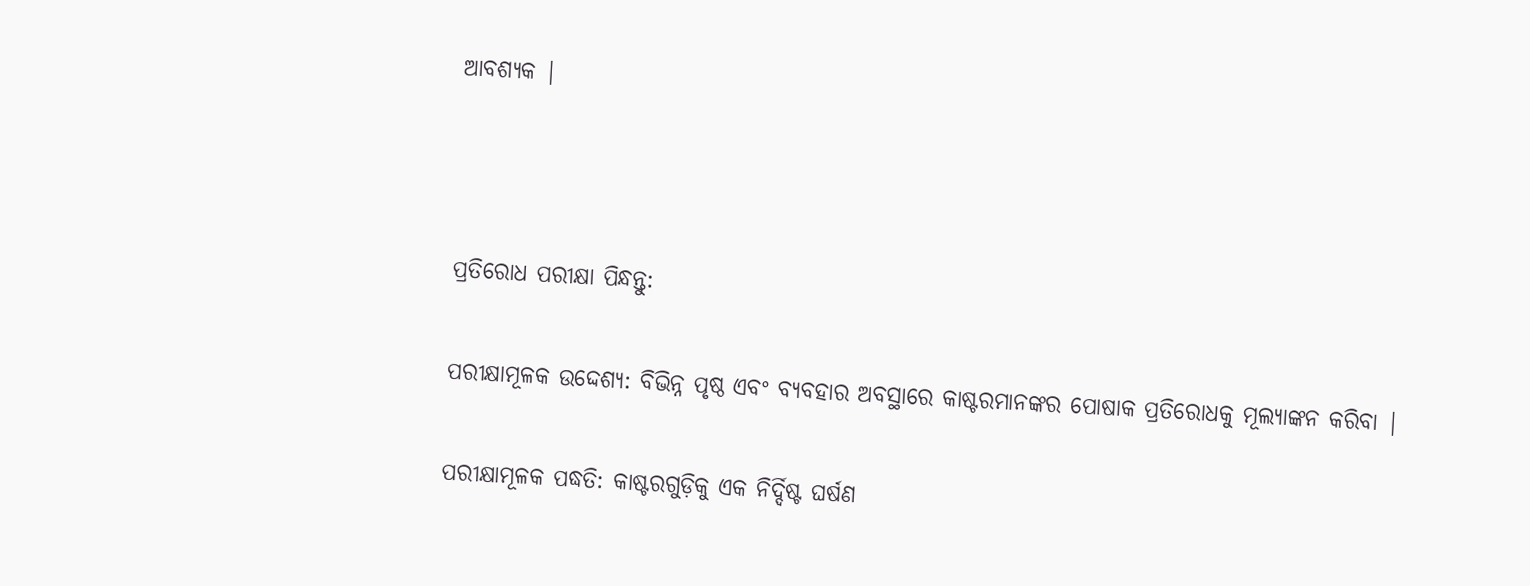ଆବଶ୍ୟକ |



ପ୍ରତିରୋଧ ପରୀକ୍ଷା ପିନ୍ଧନ୍ତୁ:

ପରୀକ୍ଷାମୂଳକ ଉଦ୍ଦେଶ୍ୟ: ବିଭିନ୍ନ ପୃଷ୍ଠ ଏବଂ ବ୍ୟବହାର ଅବସ୍ଥାରେ କାଷ୍ଟରମାନଙ୍କର ପୋଷାକ ପ୍ରତିରୋଧକୁ ମୂଲ୍ୟାଙ୍କନ କରିବା |

ପରୀକ୍ଷାମୂଳକ ପଦ୍ଧତି: କାଷ୍ଟରଗୁଡ଼ିକୁ ଏକ ନିର୍ଦ୍ଦିଷ୍ଟ ଘର୍ଷଣ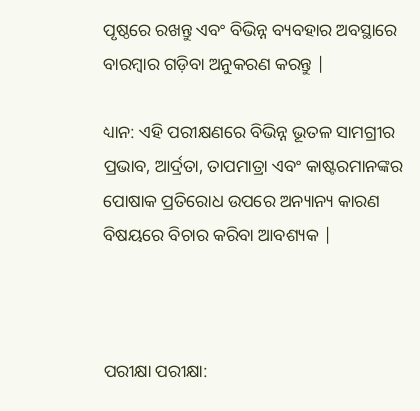ପୃଷ୍ଠରେ ରଖନ୍ତୁ ଏବଂ ବିଭିନ୍ନ ବ୍ୟବହାର ଅବସ୍ଥାରେ ବାରମ୍ବାର ଗଡ଼ିବା ଅନୁକରଣ କରନ୍ତୁ |

ଧ୍ୟାନ: ଏହି ପରୀକ୍ଷଣରେ ବିଭିନ୍ନ ଭୂତଳ ସାମଗ୍ରୀର ପ୍ରଭାବ, ଆର୍ଦ୍ରତା, ତାପମାତ୍ରା ଏବଂ କାଷ୍ଟରମାନଙ୍କର ପୋଷାକ ପ୍ରତିରୋଧ ଉପରେ ଅନ୍ୟାନ୍ୟ କାରଣ ବିଷୟରେ ବିଚାର କରିବା ଆବଶ୍ୟକ |



ପରୀକ୍ଷା ପରୀକ୍ଷା: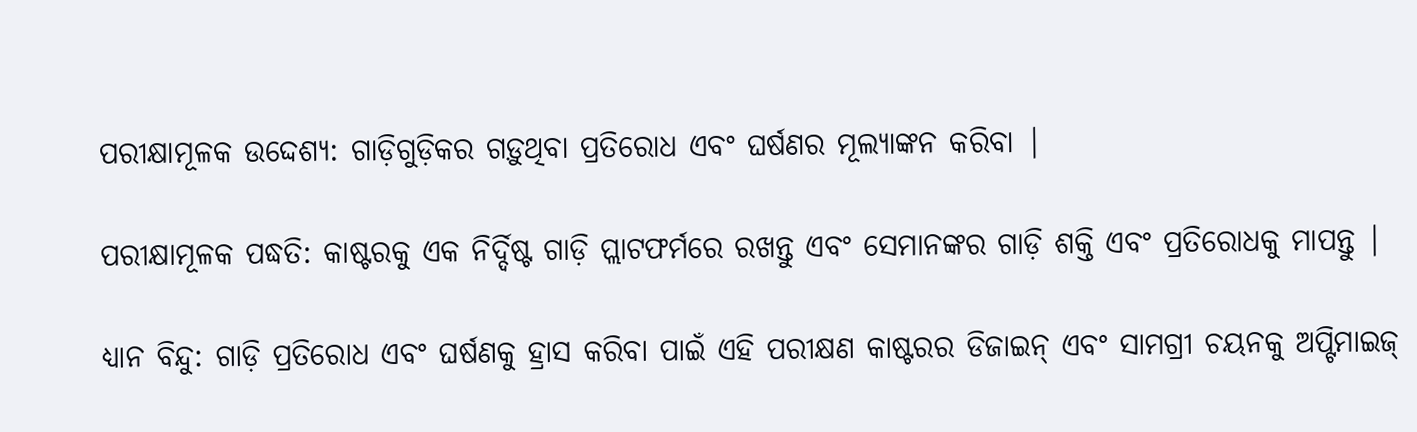ପରୀକ୍ଷାମୂଳକ ଉଦ୍ଦେଶ୍ୟ: ଗାଡ଼ିଗୁଡ଼ିକର ଗଡ଼ୁଥିବା ପ୍ରତିରୋଧ ଏବଂ ଘର୍ଷଣର ମୂଲ୍ୟାଙ୍କନ କରିବା |

ପରୀକ୍ଷାମୂଳକ ପଦ୍ଧତି: କାଷ୍ଟରକୁ ଏକ ନିର୍ଦ୍ଦିଷ୍ଟ ଗାଡ଼ି ପ୍ଲାଟଫର୍ମରେ ରଖନ୍ତୁ ଏବଂ ସେମାନଙ୍କର ଗାଡ଼ି ଶକ୍ତି ଏବଂ ପ୍ରତିରୋଧକୁ ମାପନ୍ତୁ |

ଧ୍ୟାନ ବିନ୍ଦୁ: ଗାଡ଼ି ପ୍ରତିରୋଧ ଏବଂ ଘର୍ଷଣକୁ ହ୍ରାସ କରିବା ପାଇଁ ଏହି ପରୀକ୍ଷଣ କାଷ୍ଟରର ଡିଜାଇନ୍ ଏବଂ ସାମଗ୍ରୀ ଚୟନକୁ ଅପ୍ଟିମାଇଜ୍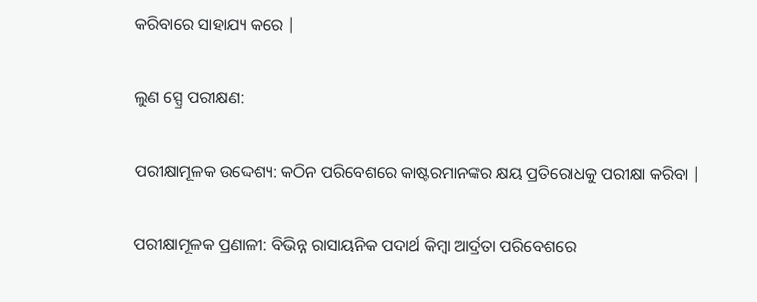କରିବାରେ ସାହାଯ୍ୟ କରେ |

ଲୁଣ ସ୍ପ୍ରେ ପରୀକ୍ଷଣ:

ପରୀକ୍ଷାମୂଳକ ଉଦ୍ଦେଶ୍ୟ: କଠିନ ପରିବେଶରେ କାଷ୍ଟରମାନଙ୍କର କ୍ଷୟ ପ୍ରତିରୋଧକୁ ପରୀକ୍ଷା କରିବା |

ପରୀକ୍ଷାମୂଳକ ପ୍ରଣାଳୀ: ବିଭିନ୍ନ ରାସାୟନିକ ପଦାର୍ଥ କିମ୍ବା ଆର୍ଦ୍ରତା ପରିବେଶରେ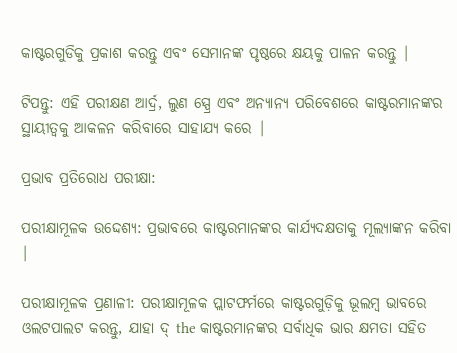କାଷ୍ଟରଗୁଡିକୁ ପ୍ରକାଶ କରନ୍ତୁ ଏବଂ ସେମାନଙ୍କ ପୃଷ୍ଠରେ କ୍ଷୟକୁ ପାଳନ କରନ୍ତୁ |

ଟିପନ୍ତୁ: ଏହି ପରୀକ୍ଷଣ ଆର୍ଦ୍ର, ଲୁଣ ସ୍ପ୍ରେ ଏବଂ ଅନ୍ୟାନ୍ୟ ପରିବେଶରେ କାଷ୍ଟରମାନଙ୍କର ସ୍ଥାୟୀତ୍ୱକୁ ଆକଳନ କରିବାରେ ସାହାଯ୍ୟ କରେ |

ପ୍ରଭାବ ପ୍ରତିରୋଧ ପରୀକ୍ଷା:

ପରୀକ୍ଷାମୂଳକ ଉଦ୍ଦେଶ୍ୟ: ପ୍ରଭାବରେ କାଷ୍ଟରମାନଙ୍କର କାର୍ଯ୍ୟଦକ୍ଷତାକୁ ମୂଲ୍ୟାଙ୍କନ କରିବା |

ପରୀକ୍ଷାମୂଳକ ପ୍ରଣାଳୀ: ପରୀକ୍ଷାମୂଳକ ପ୍ଲାଟଫର୍ମରେ କାଷ୍ଟରଗୁଡ଼ିକୁ ଭୂଲମ୍ବ ଭାବରେ ଓଲଟପାଲଟ କରନ୍ତୁ, ଯାହା ଦ୍ the କାଷ୍ଟରମାନଙ୍କର ସର୍ବାଧିକ ଭାର କ୍ଷମତା ସହିତ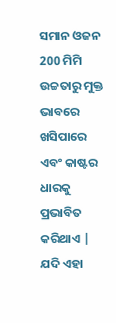ସମାନ ଓଜନ 200 ମିମି ଉଚ୍ଚତାରୁ ମୁକ୍ତ ଭାବରେ ଖସିପାରେ ଏବଂ କାଷ୍ଟର ଧାରକୁ ପ୍ରଭାବିତ କରିଥାଏ | ଯଦି ଏହା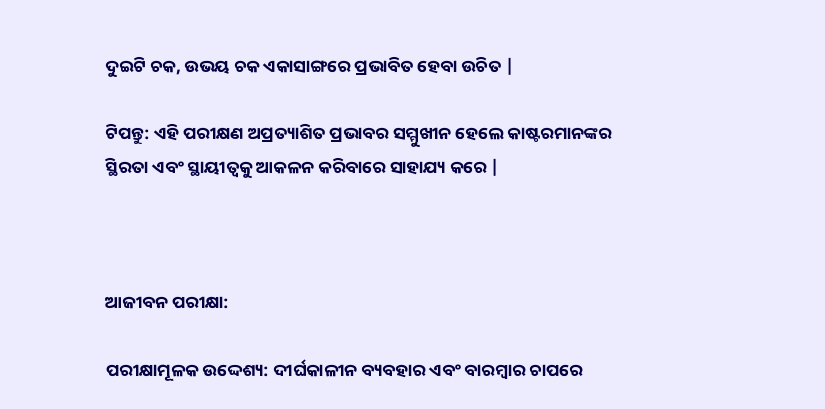ଦୁଇଟି ଚକ, ଉଭୟ ଚକ ଏକାସାଙ୍ଗରେ ପ୍ରଭାବିତ ହେବା ଉଚିତ |

ଟିପନ୍ତୁ: ଏହି ପରୀକ୍ଷଣ ଅପ୍ରତ୍ୟାଶିତ ପ୍ରଭାବର ସମ୍ମୁଖୀନ ହେଲେ କାଷ୍ଟରମାନଙ୍କର ସ୍ଥିରତା ଏବଂ ସ୍ଥାୟୀତ୍ୱକୁ ଆକଳନ କରିବାରେ ସାହାଯ୍ୟ କରେ |



ଆଜୀବନ ପରୀକ୍ଷା:

ପରୀକ୍ଷାମୂଳକ ଉଦ୍ଦେଶ୍ୟ: ଦୀର୍ଘକାଳୀନ ବ୍ୟବହାର ଏବଂ ବାରମ୍ବାର ଚାପରେ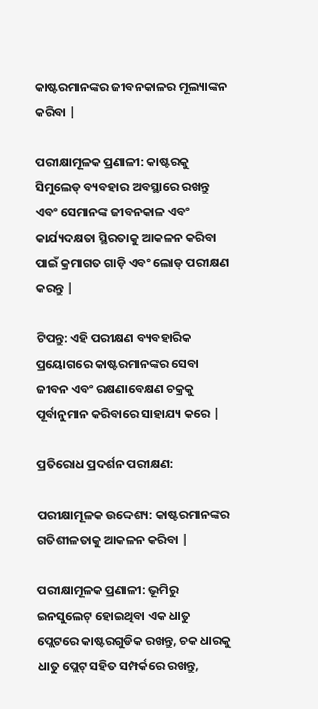କାଷ୍ଟରମାନଙ୍କର ଜୀବନକାଳର ମୂଲ୍ୟାଙ୍କନ କରିବା |

ପରୀକ୍ଷାମୂଳକ ପ୍ରଣାଳୀ: କାଷ୍ଟରକୁ ସିମୁଲେଡ୍ ବ୍ୟବହାର ଅବସ୍ଥାରେ ରଖନ୍ତୁ ଏବଂ ସେମାନଙ୍କ ଜୀବନକାଳ ଏବଂ କାର୍ଯ୍ୟଦକ୍ଷତା ସ୍ଥିରତାକୁ ଆକଳନ କରିବା ପାଇଁ କ୍ରମାଗତ ଗାଡ଼ି ଏବଂ ଲୋଡ୍ ପରୀକ୍ଷଣ କରନ୍ତୁ |

ଟିପନ୍ତୁ: ଏହି ପରୀକ୍ଷଣ ବ୍ୟବହାରିକ ପ୍ରୟୋଗରେ କାଷ୍ଟରମାନଙ୍କର ସେବା ଜୀବନ ଏବଂ ରକ୍ଷଣାବେକ୍ଷଣ ଚକ୍ରକୁ ପୂର୍ବାନୁମାନ କରିବାରେ ସାହାଯ୍ୟ କରେ |

ପ୍ରତିରୋଧ ପ୍ରଦର୍ଶନ ପରୀକ୍ଷଣ:

ପରୀକ୍ଷାମୂଳକ ଉଦ୍ଦେଶ୍ୟ: କାଷ୍ଟରମାନଙ୍କର ଗତିଶୀଳତାକୁ ଆକଳନ କରିବା |

ପରୀକ୍ଷାମୂଳକ ପ୍ରଣାଳୀ: ଭୂମିରୁ ଇନସୁଲେଟ୍ ହୋଇଥିବା ଏକ ଧାତୁ ପ୍ଲେଟରେ କାଷ୍ଟରଗୁଡିକ ରଖନ୍ତୁ, ଚକ ଧାରକୁ ଧାତୁ ପ୍ଲେଟ୍ ସହିତ ସମ୍ପର୍କରେ ରଖନ୍ତୁ,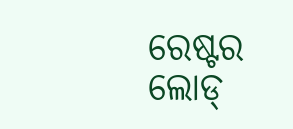ରେଷ୍ଟର ଲୋଡ୍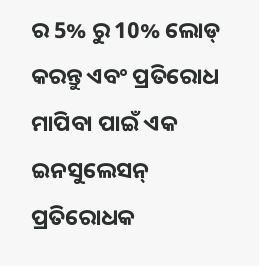ର 5% ରୁ 10% ଲୋଡ୍ କରନ୍ତୁ ଏବଂ ପ୍ରତିରୋଧ ମାପିବା ପାଇଁ ଏକ ଇନସୁଲେସନ୍ ପ୍ରତିରୋଧକ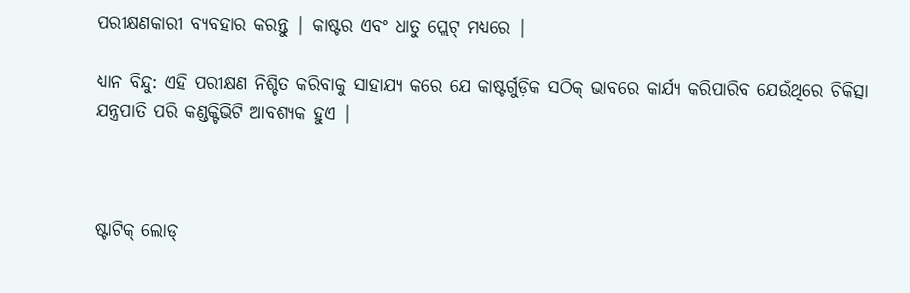ପରୀକ୍ଷଣକାରୀ ବ୍ୟବହାର କରନ୍ତୁ | କାଷ୍ଟର ଏବଂ ଧାତୁ ପ୍ଲେଟ୍ ମଧ୍ୟରେ |

ଧ୍ୟାନ ବିନ୍ଦୁ: ଏହି ପରୀକ୍ଷଣ ନିଶ୍ଚିତ କରିବାକୁ ସାହାଯ୍ୟ କରେ ଯେ କାଷ୍ଟର୍ଗୁଡ଼ିକ ସଠିକ୍ ଭାବରେ କାର୍ଯ୍ୟ କରିପାରିବ ଯେଉଁଥିରେ ଚିକିତ୍ସା ଯନ୍ତ୍ରପାତି ପରି କଣ୍ଡକ୍ଟିଭିଟି ଆବଶ୍ୟକ ହୁଏ |



ଷ୍ଟାଟିକ୍ ଲୋଡ୍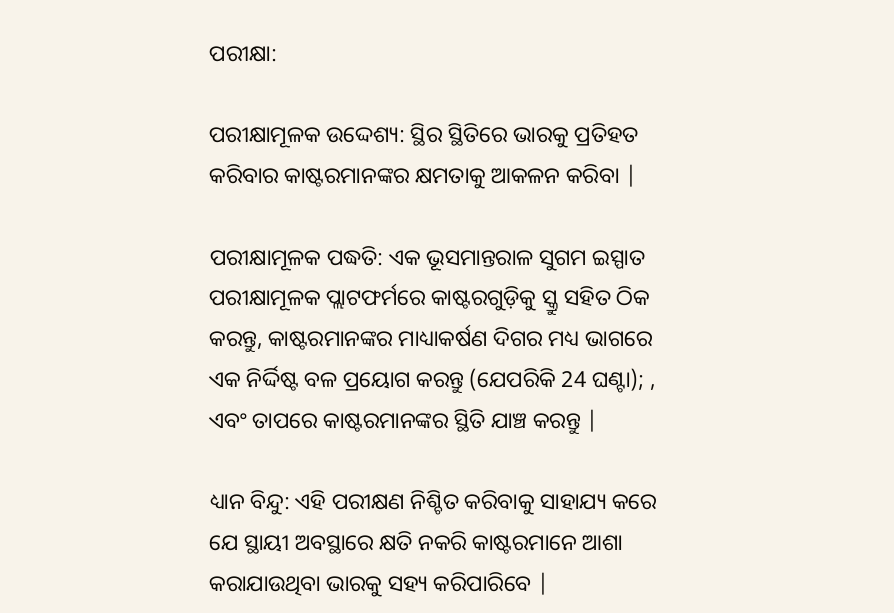ପରୀକ୍ଷା:

ପରୀକ୍ଷାମୂଳକ ଉଦ୍ଦେଶ୍ୟ: ସ୍ଥିର ସ୍ଥିତିରେ ଭାରକୁ ପ୍ରତିହତ କରିବାର କାଷ୍ଟରମାନଙ୍କର କ୍ଷମତାକୁ ଆକଳନ କରିବା |

ପରୀକ୍ଷାମୂଳକ ପଦ୍ଧତି: ଏକ ଭୂସମାନ୍ତରାଳ ସୁଗମ ଇସ୍ପାତ ପରୀକ୍ଷାମୂଳକ ପ୍ଲାଟଫର୍ମରେ କାଷ୍ଟରଗୁଡ଼ିକୁ ସ୍କ୍ରୁ ସହିତ ଠିକ କରନ୍ତୁ, କାଷ୍ଟରମାନଙ୍କର ମାଧ୍ୟାକର୍ଷଣ ଦିଗର ମଧ୍ୟ ଭାଗରେ ଏକ ନିର୍ଦ୍ଦିଷ୍ଟ ବଳ ପ୍ରୟୋଗ କରନ୍ତୁ (ଯେପରିକି 24 ଘଣ୍ଟା); , ଏବଂ ତାପରେ କାଷ୍ଟରମାନଙ୍କର ସ୍ଥିତି ଯାଞ୍ଚ କରନ୍ତୁ |

ଧ୍ୟାନ ବିନ୍ଦୁ: ଏହି ପରୀକ୍ଷଣ ନିଶ୍ଚିତ କରିବାକୁ ସାହାଯ୍ୟ କରେ ଯେ ସ୍ଥାୟୀ ଅବସ୍ଥାରେ କ୍ଷତି ନକରି କାଷ୍ଟରମାନେ ଆଶା କରାଯାଉଥିବା ଭାରକୁ ସହ୍ୟ କରିପାରିବେ |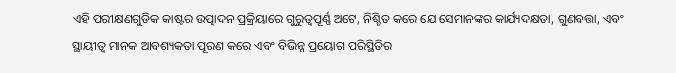ଏହି ପରୀକ୍ଷଣଗୁଡିକ କାଷ୍ଟର ଉତ୍ପାଦନ ପ୍ରକ୍ରିୟାରେ ଗୁରୁତ୍ୱପୂର୍ଣ୍ଣ ଅଟେ, ନିଶ୍ଚିତ କରେ ଯେ ସେମାନଙ୍କର କାର୍ଯ୍ୟଦକ୍ଷତା, ଗୁଣବତ୍ତା, ଏବଂ ସ୍ଥାୟୀତ୍ୱ ମାନକ ଆବଶ୍ୟକତା ପୂରଣ କରେ ଏବଂ ବିଭିନ୍ନ ପ୍ରୟୋଗ ପରିସ୍ଥିତିର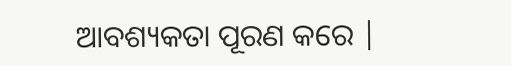ଆବଶ୍ୟକତା ପୂରଣ କରେ |